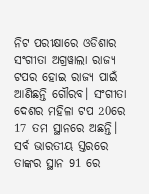ନିଟ ପରୀକ୍ଷାରେ ଓଡିଶାର ସଂଗୀତା ଅଗ୍ରୱାଲା ରାଜ୍ୟ ଟପର ହୋଇ ରାଜ୍ୟ ପାଇଁ ଆଣିଛନ୍ତି ଗୌରବ। ସଂଗୀତା ଦେଶର ମହିଳା ଟପ 20ରେ 17 ତମ ସ୍ଥାନରେ ଅଛନ୍ତି। ସର୍ବ ଭାରତୀୟ ସ୍ତରରେ ତାଙ୍କର ସ୍ଥାନ 91 ରେ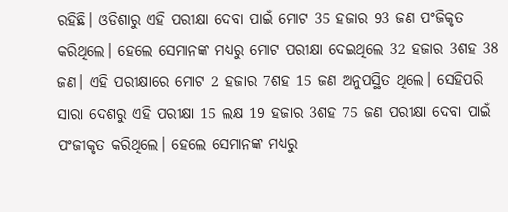ରହିଛି। ଓଡିଶାରୁ ଏହି ପରୀକ୍ଷା ଦେବା ପାଇଁ ମୋଟ 35 ହଜାର 93 ଜଣ ପଂଜିକୃତ କରିଥିଲେ। ହେଲେ ସେମାନଙ୍କ ମଧ୍ୟରୁ ମୋଟ ପରୀକ୍ଷା ଦେଇଥିଲେ 32 ହଜାର 3ଶହ 38 ଜଣ। ଏହି ପରୀକ୍ଷାରେ ମୋଟ 2 ହଜାର 7ଶହ 15 ଜଣ ଅନୁପସ୍ଥିତ ଥିଲେ। ସେହିପରି ସାରା ଦେଶରୁ ଏହି ପରୀକ୍ଷା 15 ଲକ୍ଷ 19 ହଜାର 3ଶହ 75 ଜଣ ପରୀକ୍ଷା ଦେବା ପାଇଁ ପଂଜୀକୃତ କରିଥିଲେ। ହେଲେ ସେମାନଙ୍କ ମଧ୍ୟରୁ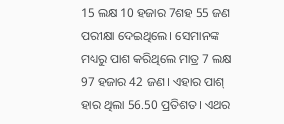15 ଲକ୍ଷ 10 ହଜାର 7ଶହ 55 ଜଣ ପରୀକ୍ଷା ଦେଇଥିଲେ। ସେମାନଙ୍କ ମଧ୍ୟରୁ ପାଶ କରିଥିଲେ ମାତ୍ର 7 ଲକ୍ଷ 97 ହଜାର 42 ଜଣ। ଏହାର ପାଶ୍ ହାର ଥିଲା 56.50 ପ୍ରତିଶତ। ଏଥର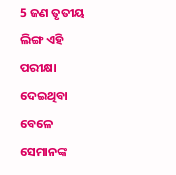5 ଜଣ ତୃତୀୟ ଲିଙ୍ଗ ଏହି ପରୀକ୍ଷା ଦେଇଥିବା ବେଳେ ସେମାନଙ୍କ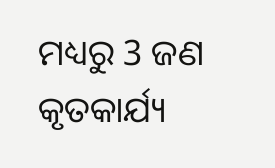ମଧ୍ୟରୁ 3 ଜଣ କୃତକାର୍ଯ୍ୟ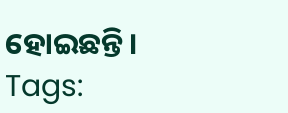ହୋଇଛନ୍ତି।
Tags: